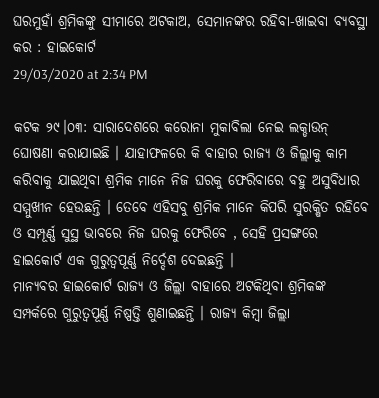ଘରମୁହାଁ ଶ୍ରମିକଙ୍କୁ ସୀମାରେ ଅଟକାଅ, ସେମାନଙ୍କର ରହିବା-ଖାଇବା ବ୍ୟବସ୍ଥା କର : ହାଇକୋର୍ଟ
29/03/2020 at 2:34 PM

କଟକ ୨୯।୦୩: ସାରାଦେଶରେ କରୋନା ମୁକାବିଲା ନେଇ ଲକ୍ଡାଉନ୍ ଘୋଷଣା କରାଯାଇଛି । ଯାହାଫଳରେ କି ବାହାର ରାଜ୍ୟ ଓ ଜିଲ୍ଲାକୁ କାମ କରିବାକୁ ଯାଇଥିବା ଶ୍ରମିକ ମାନେ ନିଜ ଘରକୁ ଫେରିବାରେ ବହୁ ଅସୁବିଧାର ସମ୍ମୁଖୀନ ହେଉଛନ୍ତି । ତେବେ ଏହିସବୁ ଶ୍ରମିକ ମାନେ କିପରି ସୁରକ୍ଷିତ ରହିବେ ଓ ସମ୍ପୂର୍ଣ୍ଣ ସୁସ୍ଥ ଭାବରେ ନିଜ ଘରକୁ ଫେରିବେ , ସେହି ପ୍ରସଙ୍ଗରେ ହାଇକୋର୍ଟ ଏକ ଗୁରୁତ୍ବପୂର୍ଣ୍ଣ ନିର୍ଦ୍ଦେଶ ଦେଇଛନ୍ତି ।
ମାନ୍ୟବର ହାଇକୋର୍ଟ ରାଜ୍ୟ ଓ ଜିଲ୍ଲା ବାହାରେ ଅଟକିଥିବା ଶ୍ରମିକଙ୍କ ସମ୍ପର୍କରେ ଗୁରୁତ୍ୱପୂର୍ଣ୍ଣ ନିଷ୍ପତ୍ତି ଶୁଣାଇଛନ୍ତି । ରାଜ୍ୟ କିମ୍ବା ଜିଲ୍ଲା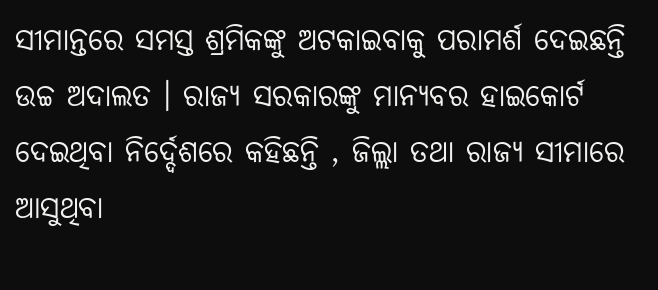ସୀମାନ୍ତରେ ସମସ୍ତ ଶ୍ରମିକଙ୍କୁ ଅଟକାଇବାକୁ ପରାମର୍ଶ ଦେଇଛନ୍ତି ଉଚ୍ଚ ଅଦାଲତ । ରାଜ୍ୟ ସରକାରଙ୍କୁ ମାନ୍ୟବର ହାଇକୋର୍ଟ ଦେଇଥିବା ନିର୍ଦ୍ଦେଶରେ କହିଛନ୍ତି , ଜିଲ୍ଲା ତଥା ରାଜ୍ୟ ସୀମାରେ ଆସୁଥିବା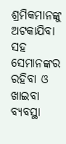ଶ୍ରମିକମାନଙ୍କୁ ଅଟକାଯିବା ସହ ସେମାନଙ୍କର ରହିବା ଓ ଖାଇବା ବ୍ୟବସ୍ଥା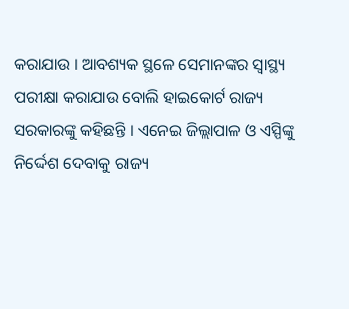କରାଯାଉ । ଆବଶ୍ୟକ ସ୍ଥଳେ ସେମାନଙ୍କର ସ୍ୱାସ୍ଥ୍ୟ ପରୀକ୍ଷା କରାଯାଉ ବୋଲି ହାଇକୋର୍ଟ ରାଜ୍ୟ ସରକାରଙ୍କୁ କହିଛନ୍ତି । ଏନେଇ ଜିଲ୍ଲାପାଳ ଓ ଏସ୍ପିଙ୍କୁ ନିର୍ଦ୍ଦେଶ ଦେବାକୁ ରାଜ୍ୟ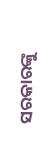ସରକାରଙ୍କୁ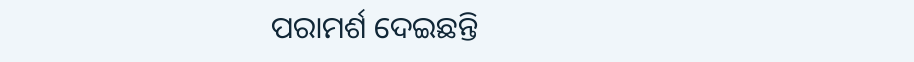ପରାମର୍ଶ ଦେଇଛନ୍ତି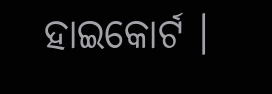ହାଇକୋର୍ଟ ।